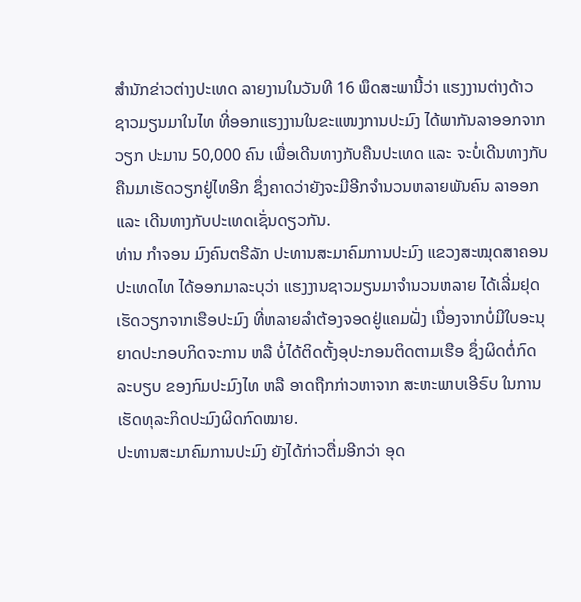ສຳນັກຂ່າວຕ່າງປະເທດ ລາຍງານໃນວັນທີ 16 ພຶດສະພານີ້ວ່າ ແຮງງານຕ່າງດ້າວຊາວມຽນມາໃນໄທ ທີ່ອອກແຮງງານໃນຂະແໜງການປະມົງ ໄດ້ພາກັນລາອອກຈາກວຽກ ປະມານ 50,000 ຄົນ ເພື່ອເດີນທາງກັບຄືນປະເທດ ແລະ ຈະບໍ່ເດີນທາງກັບຄືນມາເຮັດວຽກຢູ່ໄທອີກ ຊຶ່ງຄາດວ່າຍັງຈະມີອີກຈຳນວນຫລາຍພັນຄົນ ລາອອກ ແລະ ເດີນທາງກັບປະເທດເຊັ່ນດຽວກັນ.
ທ່ານ ກຳຈອນ ມົງຄົນຕຣີລັກ ປະທານສະມາຄົມການປະມົງ ແຂວງສະໝຸດສາຄອນ ປະເທດໄທ ໄດ້ອອກມາລະບຸວ່າ ແຮງງານຊາວມຽນມາຈຳນວນຫລາຍ ໄດ້ເລີ່ມຢຸດເຮັດວຽກຈາກເຮືອປະມົງ ທີ່ຫລາຍລຳຕ້ອງຈອດຢູ່ແຄມຝັ່ງ ເນື່ອງຈາກບໍ່ມີໃບອະນຸຍາດປະກອບກິດຈະການ ຫລື ບໍ່ໄດ້ຕິດຕັ້ງອຸປະກອນຕິດຕາມເຮືອ ຊຶ່ງຜິດຕໍ່ກົດລະບຽບ ຂອງກົມປະມົງໄທ ຫລື ອາດຖືກກ່າວຫາຈາກ ສະຫະພາບເອີຣົບ ໃນການເຮັດທຸລະກິດປະມົງຜິດກົດໝາຍ.
ປະທານສະມາຄົມການປະມົງ ຍັງໄດ້ກ່າວຕື່ມອີກວ່າ ອຸດ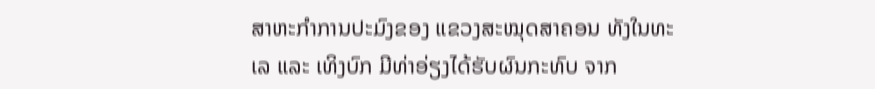ສາຫະກຳການປະມົງຂອງ ແຂວງສະໝຸດສາຄອນ ທັງໃນທະເລ ແລະ ເທິງບົກ ມີທ່າອ່ຽງໄດ້ຮັບຜົນກະທົບ ຈາກ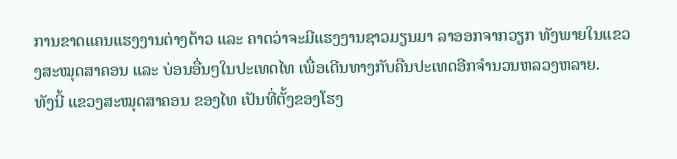ການຂາດແຄນແຮງງານຕ່າງດ້າວ ແລະ ຄາດວ່າຈະມີແຮງງານຊາວມຽນມາ ລາອອກຈາກວຽກ ທັງພາຍໃນແຂວງສະໝຸດສາຄອນ ແລະ ບ່ອນອື່ນໆໃນປະເທດໄທ ເພື່ອເດີນທາງກັບຄືນປະເທດອີກຈຳນວນຫລວງຫລາຍ.
ທັງນີ້ ແຂວງສະໝຸດສາຄອນ ຂອງໄທ ເປັນທີ່ຕັ້ງຂອງໂຮງ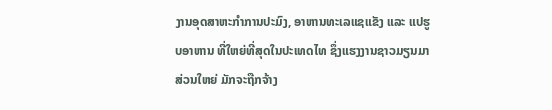ງານອຸດສາຫະກຳການປະມົງ, ອາຫານທະເລແຊແຂັງ ແລະ ແປຮູບອາຫານ ທີ່ໃຫຍ່ທີ່ສຸດໃນປະເທດໄທ ຊຶ່ງແຮງງານຊາວມຽນມາສ່ວນໃຫຍ່ ມັກຈະຖືກຈ້າງ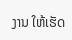ງານ ໃຫ້ເຮັດ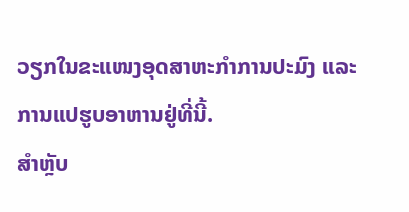ວຽກໃນຂະແໜງອຸດສາຫະກຳການປະມົງ ແລະ ການແປຮູບອາຫານຢູ່ທີ່ນີ້.
ສຳຫຼັບ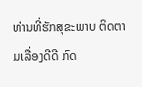ທ່ານທີ່ຮັກສຸຂະພາບ ຕິດຕາມເລື່ອງດີດີ ກົດ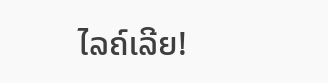ໄລຄ໌ເລີຍ!